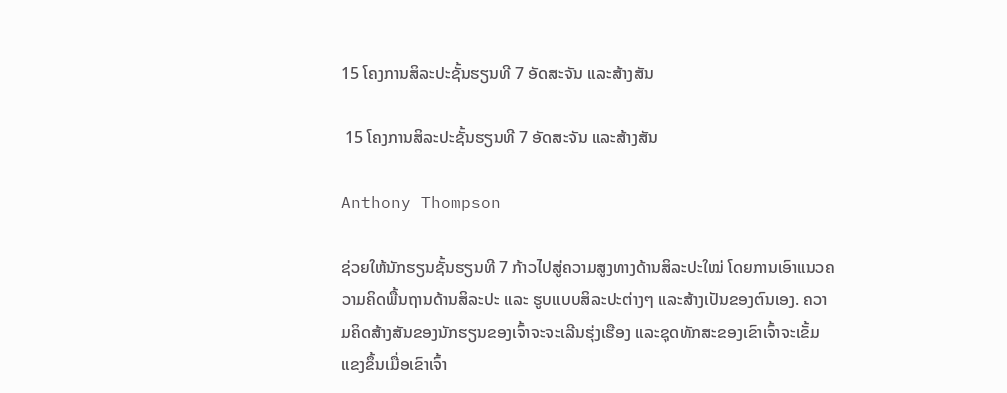15 ໂຄງການສິລະປະຊັ້ນຮຽນທີ 7 ອັດສະຈັນ ແລະສ້າງສັນ

 15 ໂຄງການສິລະປະຊັ້ນຮຽນທີ 7 ອັດສະຈັນ ແລະສ້າງສັນ

Anthony Thompson

ຊ່ວຍໃຫ້ນັກຮຽນຊັ້ນຮຽນທີ 7 ກ້າວໄປສູ່ຄວາມສູງທາງດ້ານສິລະປະໃໝ່ ໂດຍການເອົາແນວຄວາມຄິດພື້ນຖານດ້ານສິລະປະ ແລະ ຮູບແບບສິລະປະຕ່າງໆ ແລະສ້າງເປັນຂອງຕົນເອງ. ຄວາມຄິດສ້າງສັນຂອງນັກຮຽນຂອງເຈົ້າຈະຈະເລີນຮຸ່ງເຮືອງ ແລະຊຸດທັກສະຂອງເຂົາເຈົ້າຈະເຂັ້ມແຂງຂຶ້ນເມື່ອເຂົາເຈົ້າ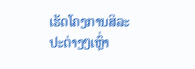ເຮັດໂຄງການສິລະປະຕ່າງໆເຫຼົ່າ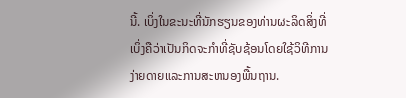ນີ້. ເບິ່ງໃນຂະນະທີ່ນັກຮຽນຂອງທ່ານຜະລິດສິ່ງທີ່ເບິ່ງຄືວ່າເປັນກິດຈະກໍາທີ່ຊັບຊ້ອນໂດຍໃຊ້ວິທີການງ່າຍດາຍແລະການສະຫນອງພື້ນຖານ.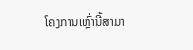ໂຄງການເຫຼົ່ານີ້ສາມາ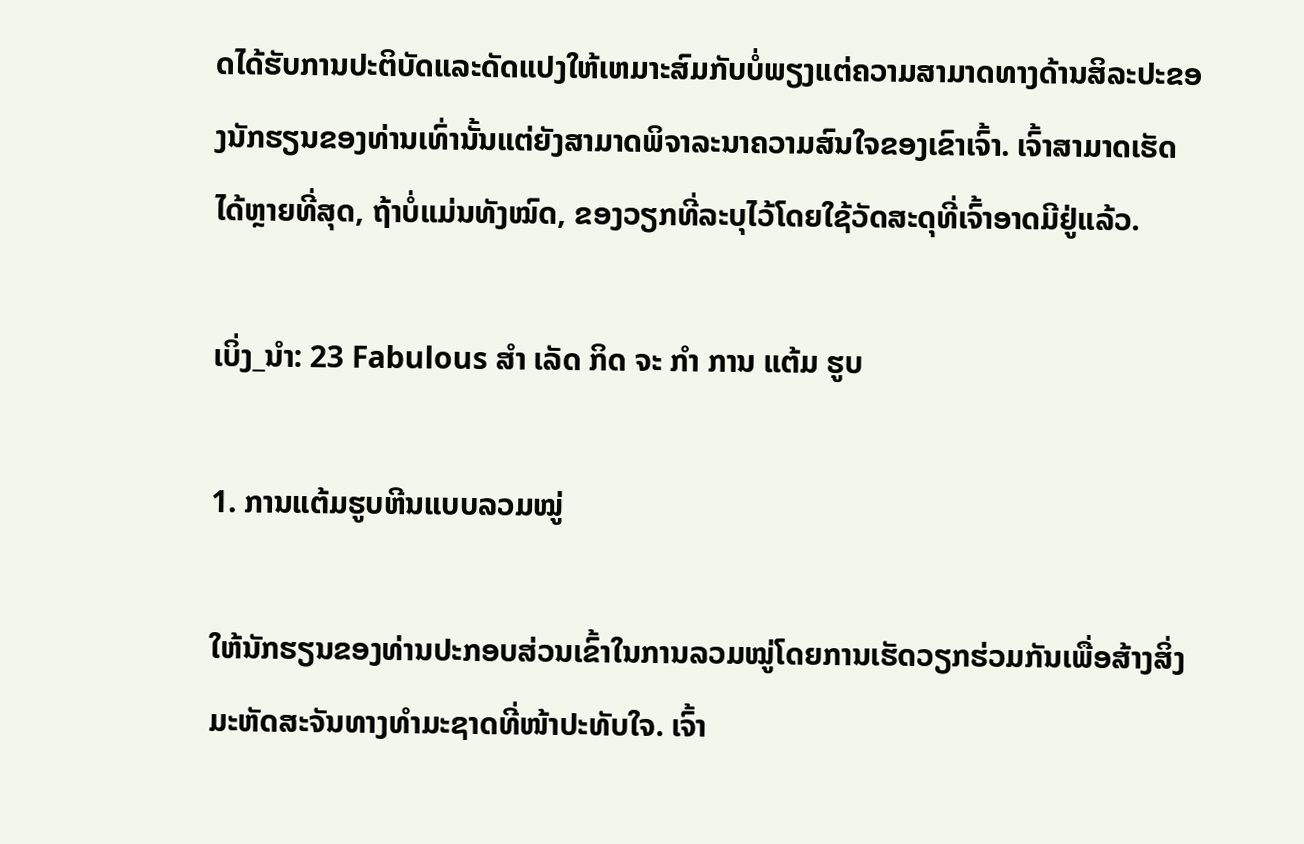ດໄດ້ຮັບການປະຕິບັດແລະດັດແປງໃຫ້ເຫມາະສົມກັບບໍ່ພຽງແຕ່ຄວາມສາມາດທາງດ້ານສິລະປະຂອງນັກຮຽນຂອງທ່ານເທົ່ານັ້ນແຕ່ຍັງສາມາດພິຈາລະນາຄວາມສົນໃຈຂອງເຂົາເຈົ້າ. ເຈົ້າສາມາດເຮັດໄດ້ຫຼາຍທີ່ສຸດ, ຖ້າບໍ່ແມ່ນທັງໝົດ, ຂອງວຽກທີ່ລະບຸໄວ້ໂດຍໃຊ້ວັດສະດຸທີ່ເຈົ້າອາດມີຢູ່ແລ້ວ.

ເບິ່ງ_ນຳ: 23 Fabulous ສໍາ ເລັດ ກິດ ຈະ ກໍາ ການ ແຕ້ມ ຮູບ

1. ການແຕ້ມຮູບຫີນແບບລວມໝູ່

ໃຫ້ນັກຮຽນຂອງທ່ານປະກອບສ່ວນເຂົ້າໃນການລວມໝູ່ໂດຍການເຮັດວຽກຮ່ວມກັນເພື່ອສ້າງສິ່ງມະຫັດສະຈັນທາງທຳມະຊາດທີ່ໜ້າປະທັບໃຈ. ເຈົ້າ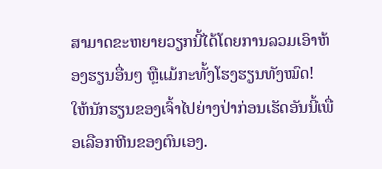ສາມາດຂະຫຍາຍວຽກນີ້ໄດ້ໂດຍການລວມເອົາຫ້ອງຮຽນອື່ນໆ ຫຼືແມ້ກະທັ້ງໂຮງຮຽນທັງໝົດ! ໃຫ້ນັກຮຽນຂອງເຈົ້າໄປຍ່າງປ່າກ່ອນເຮັດອັນນີ້ເພື່ອເລືອກຫີນຂອງຕົນເອງ.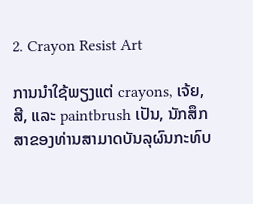2. Crayon Resist Art

ການນໍາໃຊ້ພຽງແຕ່ crayons, ເຈ້ຍ, ສີ, ແລະ paintbrush ເປັນ, ນັກສຶກສາຂອງທ່ານສາມາດບັນລຸຜົນກະທົບ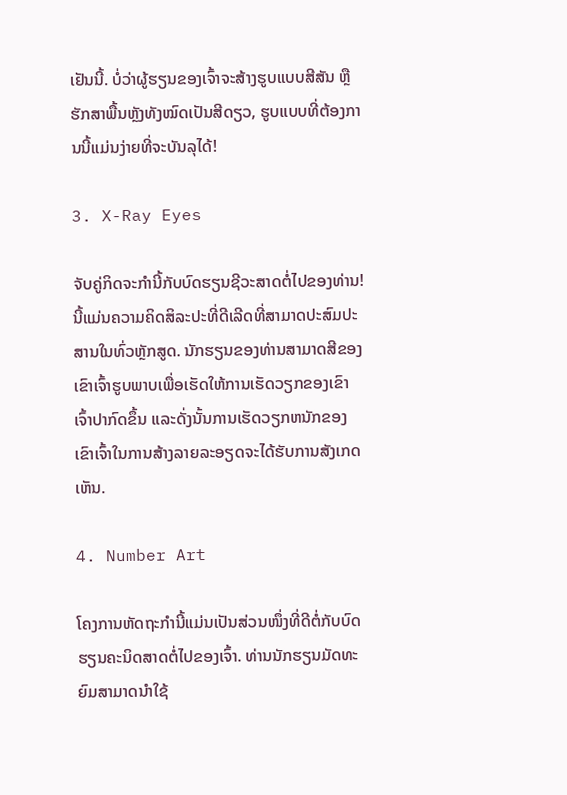ເຢັນນີ້. ບໍ່ວ່າຜູ້ຮຽນຂອງເຈົ້າຈະສ້າງຮູບແບບສີສັນ ຫຼືຮັກສາພື້ນຫຼັງທັງໝົດເປັນສີດຽວ, ຮູບແບບທີ່ຕ້ອງການນີ້ແມ່ນງ່າຍທີ່ຈະບັນລຸໄດ້!

3. X-Ray Eyes

ຈັບຄູ່ກິດຈະກໍານີ້ກັບບົດຮຽນຊີວະສາດຕໍ່ໄປຂອງທ່ານ! ນີ້ແມ່ນຄວາມຄິດສິລະປະທີ່ດີເລີດທີ່ສາມາດປະສົມປະສານໃນທົ່ວຫຼັກສູດ. ນັກຮຽນຂອງທ່ານສາມາດສີຂອງເຂົາເຈົ້າຮູບພາບເພື່ອເຮັດໃຫ້ການເຮັດວຽກຂອງເຂົາເຈົ້າປາກົດຂຶ້ນ ແລະດັ່ງນັ້ນການເຮັດວຽກຫນັກຂອງເຂົາເຈົ້າໃນການສ້າງລາຍລະອຽດຈະໄດ້ຮັບການສັງເກດເຫັນ.

4. Number Art

ໂຄງການຫັດຖະກຳນີ້ແມ່ນເປັນສ່ວນໜຶ່ງທີ່ດີຕໍ່ກັບບົດຮຽນຄະນິດສາດຕໍ່ໄປຂອງເຈົ້າ. ທ່ານນັກຮຽນມັດທະຍົມສາມາດນໍາໃຊ້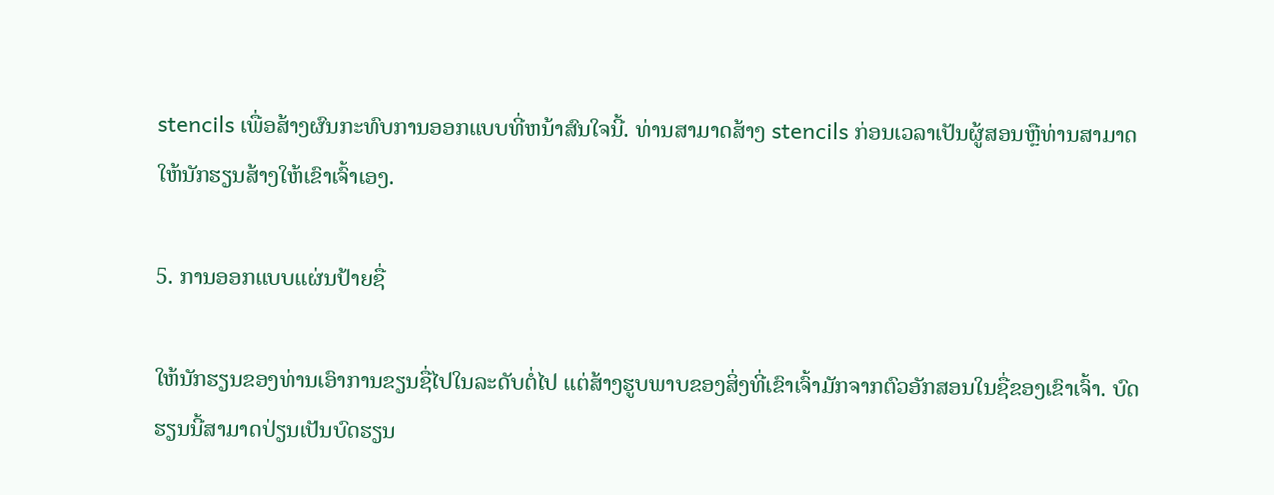stencils ເພື່ອສ້າງຜົນກະທົບການອອກແບບທີ່ຫນ້າສົນໃຈນີ້. ທ່ານສາມາດສ້າງ stencils ກ່ອນເວລາເປັນຜູ້ສອນຫຼືທ່ານສາມາດໃຫ້ນັກຮຽນສ້າງໃຫ້ເຂົາເຈົ້າເອງ.

5. ການອອກແບບແຜ່ນປ້າຍຊື່

ໃຫ້ນັກຮຽນຂອງທ່ານເອົາການຂຽນຊື່ໄປໃນລະດັບຕໍ່ໄປ ແຕ່ສ້າງຮູບພາບຂອງສິ່ງທີ່ເຂົາເຈົ້າມັກຈາກຕົວອັກສອນໃນຊື່ຂອງເຂົາເຈົ້າ. ບົດຮຽນນີ້ສາມາດປ່ຽນເປັນບົດຮຽນ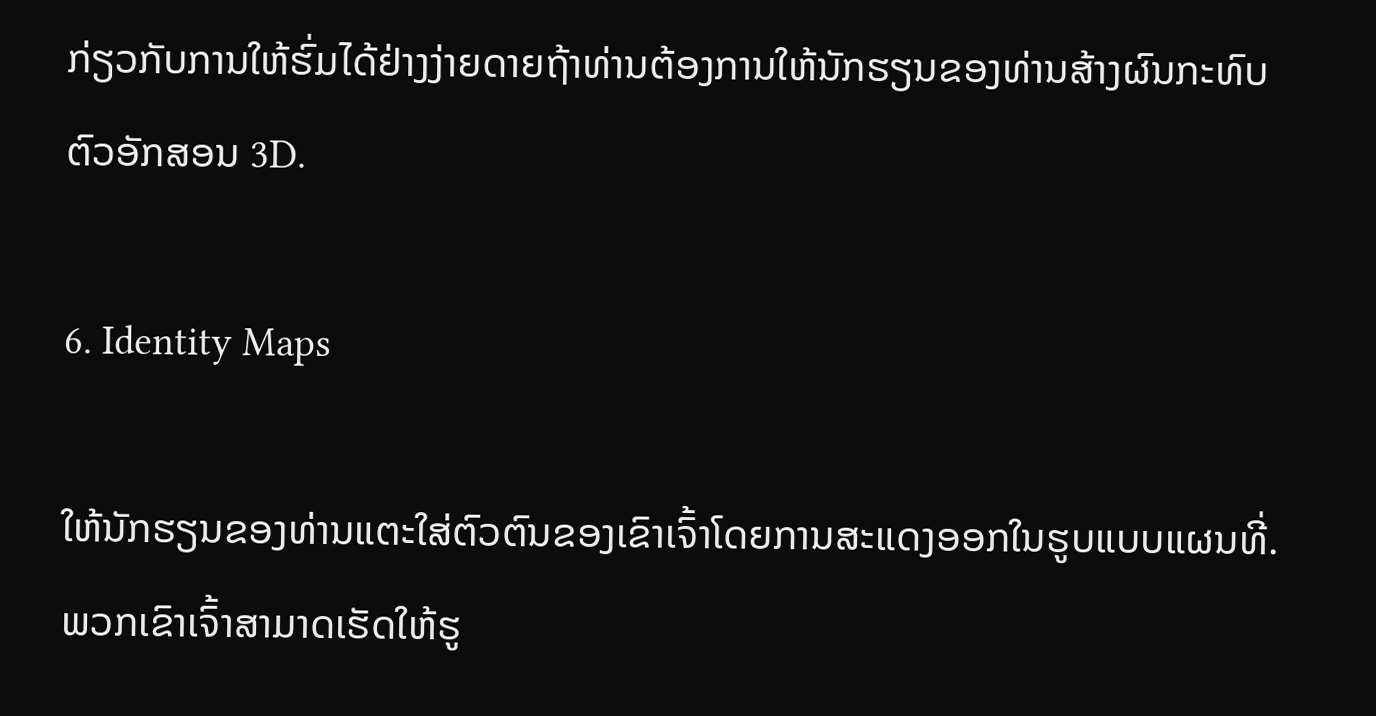ກ່ຽວກັບການໃຫ້ຮົ່ມໄດ້ຢ່າງງ່າຍດາຍຖ້າທ່ານຕ້ອງການໃຫ້ນັກຮຽນຂອງທ່ານສ້າງຜົນກະທົບຕົວອັກສອນ 3D.

6. Identity Maps

ໃຫ້ນັກຮຽນຂອງທ່ານແຕະໃສ່ຕົວຕົນຂອງເຂົາເຈົ້າໂດຍການສະແດງອອກໃນຮູບແບບແຜນທີ່. ພວກເຂົາເຈົ້າສາມາດເຮັດໃຫ້ຮູ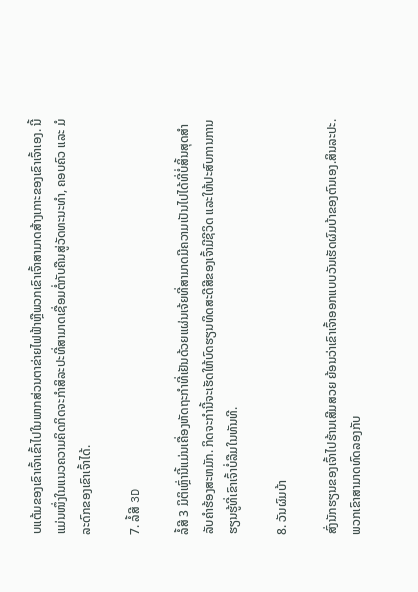ບແຕ້ມຂອງເຂົາເຈົ້າເຂົ້າໄປໃນພາກສ່ວນຕາຂ່າຍໄຟຟ້າຫຼືພວກເຂົາເຈົ້າສາມາດສ້າງເກາະຂອງເຂົາເຈົ້າເອງ. ນີ້ແມ່ນໜຶ່ງໃນແນວຄວາມຄິດກິດຈະກຳສິລະປະທີ່ສາມາດເຊື່ອມຕໍ່ກັບຄືນສູ່ວັດທະນະທຳ, ຄອບຄົວ ແລະ ມໍລະດົກຂອງເຂົາເຈົ້າໄດ້.

7. ລໍ້ສີ 3D

ລໍ້ສີ 3 ມິຕິເຫຼົ່ານີ້ແມ່ນເຄື່ອງຫັດຖະກໍາທີ່ເຢັນດ້ວຍແຜ່ນເຈ້ຍທີ່ສາມາດມີຄວາມເປັນໄປໄດ້ທີ່ບໍ່ສິ້ນສຸດສໍາລັບຄໍາຮ້ອງສະຫມັກ. ກິດຈະກຳນີ້ຈະເຮັດໃຫ້ບົດຮຽນທິດສະດີສີຂອງເຈົ້າມີຊີວິດ ແລະໃຫ້ປະສົບການການຮຽນຮູ້ທີ່ເຂົາເຈົ້າບໍ່ລືມໃນທັນທີ.

8. ວັນຜົມບ້າ

ສົ່ງນັກຮຽນຂອງເຈົ້າໄປຮ້ານເສີມສວຍ ຍ້ອນວ່າເຂົາເຈົ້າອອກແບບວັນເຮັດຜົມບ້າຂອງຕົນເອງ.ສິນລະປະ. ພວກເຂົາສາມາດທົດລອງກັບ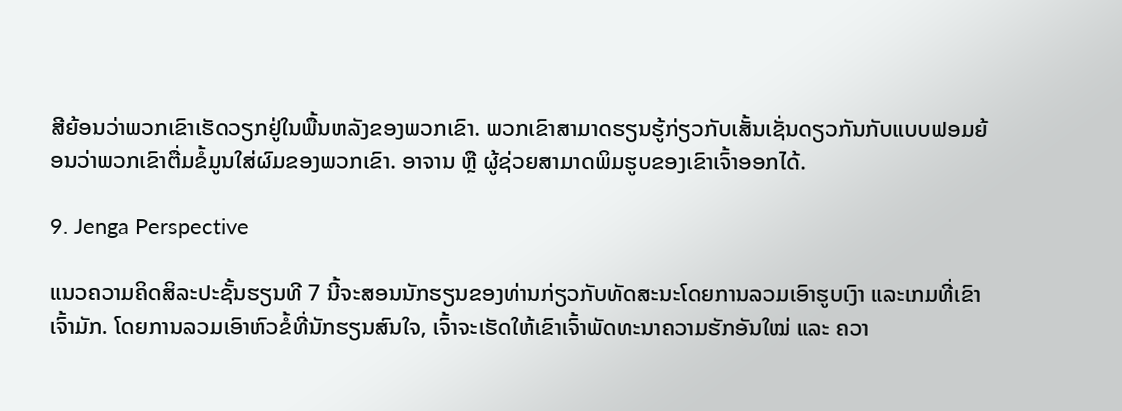ສີຍ້ອນວ່າພວກເຂົາເຮັດວຽກຢູ່ໃນພື້ນຫລັງຂອງພວກເຂົາ. ພວກເຂົາສາມາດຮຽນຮູ້ກ່ຽວກັບເສັ້ນເຊັ່ນດຽວກັນກັບແບບຟອມຍ້ອນວ່າພວກເຂົາຕື່ມຂໍ້ມູນໃສ່ຜົມຂອງພວກເຂົາ. ອາຈານ ຫຼື ຜູ້ຊ່ວຍສາມາດພິມຮູບຂອງເຂົາເຈົ້າອອກໄດ້.

9. Jenga Perspective

ແນວຄວາມຄິດສິລະປະຊັ້ນຮຽນທີ 7 ນີ້ຈະສອນນັກຮຽນຂອງທ່ານກ່ຽວກັບທັດສະນະໂດຍການລວມເອົາຮູບເງົາ ແລະເກມທີ່ເຂົາເຈົ້າມັກ. ໂດຍການລວມເອົາຫົວຂໍ້ທີ່ນັກຮຽນສົນໃຈ, ເຈົ້າຈະເຮັດໃຫ້ເຂົາເຈົ້າພັດທະນາຄວາມຮັກອັນໃໝ່ ແລະ ຄວາ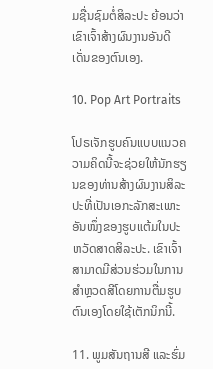ມຊື່ນຊົມຕໍ່ສິລະປະ ຍ້ອນວ່າເຂົາເຈົ້າສ້າງຜົນງານອັນດີເດັ່ນຂອງຕົນເອງ.

10. Pop Art Portraits

ໂປຣເຈັກຮູບຄົນແບບແນວຄວາມຄິດນີ້ຈະຊ່ວຍໃຫ້ນັກຮຽນຂອງທ່ານສ້າງຜົນງານສິລະປະທີ່ເປັນເອກະລັກສະເພາະອັນໜຶ່ງຂອງຮູບແຕ້ມໃນປະຫວັດສາດສິລະປະ. ເຂົາເຈົ້າສາມາດມີສ່ວນຮ່ວມໃນການສຳຫຼວດສີໂດຍການຕື່ມຮູບຕົນເອງໂດຍໃຊ້ເຕັກນິກນີ້.

11. ພູມສັນຖານສີ ແລະຮົ່ມ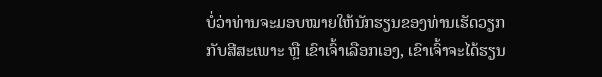ບໍ່ວ່າທ່ານຈະມອບໝາຍໃຫ້ນັກຮຽນຂອງທ່ານເຮັດວຽກກັບສີສະເພາະ ຫຼື ເຂົາເຈົ້າເລືອກເອງ, ເຂົາເຈົ້າຈະໄດ້ຮຽນ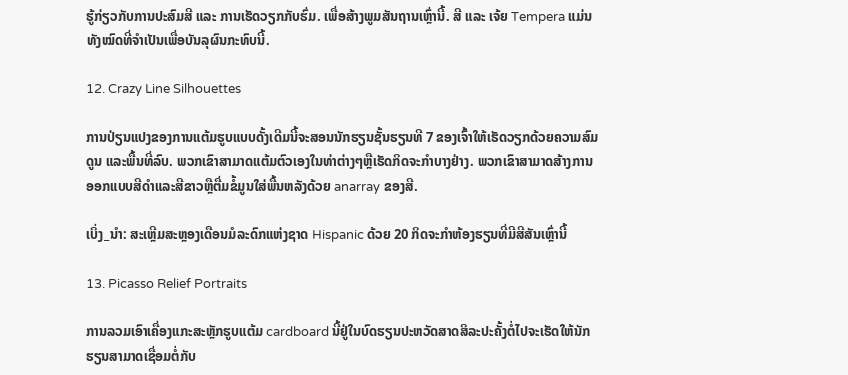ຮູ້ກ່ຽວກັບການປະສົມສີ ແລະ ການເຮັດວຽກກັບຮົ່ມ. ເພື່ອສ້າງພູມສັນຖານເຫຼົ່ານີ້. ສີ ແລະ ເຈ້ຍ Tempera ແມ່ນທັງໝົດທີ່ຈໍາເປັນເພື່ອບັນລຸຜົນກະທົບນີ້.

12. Crazy Line Silhouettes

ການປ່ຽນແປງຂອງການແຕ້ມຮູບແບບດັ້ງເດີມນີ້ຈະສອນນັກຮຽນຊັ້ນຮຽນທີ 7 ຂອງເຈົ້າໃຫ້ເຮັດວຽກດ້ວຍຄວາມສົມດູນ ແລະພື້ນທີ່ລົບ. ພວກເຂົາສາມາດແຕ້ມຕົວເອງໃນທ່າຕ່າງໆຫຼືເຮັດກິດຈະກໍາບາງຢ່າງ. ພວກເຂົາສາມາດສ້າງການອອກແບບສີດໍາແລະສີຂາວຫຼືຕື່ມຂໍ້ມູນໃສ່ພື້ນຫລັງດ້ວຍ anarray ຂອງສີ.

ເບິ່ງ_ນຳ: ສະເຫຼີມສະຫຼອງເດືອນມໍລະດົກແຫ່ງຊາດ Hispanic ດ້ວຍ 20 ກິດຈະກໍາຫ້ອງຮຽນທີ່ມີສີສັນເຫຼົ່ານີ້

13. Picasso Relief Portraits

ການລວມເອົາເຄື່ອງແກະສະຫຼັກຮູບແຕ້ມ cardboard ນີ້ຢູ່ໃນບົດຮຽນປະຫວັດສາດສິລະປະຄັ້ງຕໍ່ໄປຈະເຮັດໃຫ້ນັກຮຽນສາມາດເຊື່ອມຕໍ່ກັບ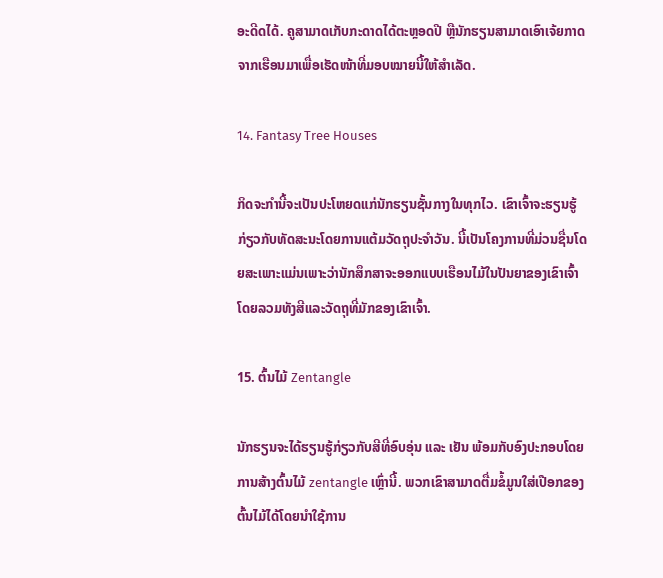ອະດີດໄດ້. ຄູສາມາດເກັບກະດາດໄດ້ຕະຫຼອດປີ ຫຼືນັກຮຽນສາມາດເອົາເຈ້ຍກາດຈາກເຮືອນມາເພື່ອເຮັດໜ້າທີ່ມອບໝາຍນີ້ໃຫ້ສຳເລັດ.

14. Fantasy Tree Houses

ກິດຈະກຳນີ້ຈະເປັນປະໂຫຍດແກ່ນັກຮຽນຊັ້ນກາງໃນທຸກໄວ. ເຂົາເຈົ້າຈະຮຽນຮູ້ກ່ຽວກັບທັດສະນະໂດຍການແຕ້ມວັດຖຸປະຈໍາວັນ. ນີ້ເປັນໂຄງການທີ່ມ່ວນຊື່ນໂດຍສະເພາະແມ່ນເພາະວ່ານັກສຶກສາຈະອອກແບບເຮືອນໄມ້ໃນປັນຍາຂອງເຂົາເຈົ້າໂດຍລວມທັງສີແລະວັດຖຸທີ່ມັກຂອງເຂົາເຈົ້າ.

15. ຕົ້ນໄມ້ Zentangle

ນັກຮຽນຈະໄດ້ຮຽນຮູ້ກ່ຽວກັບສີທີ່ອົບອຸ່ນ ແລະ ເຢັນ ພ້ອມກັບອົງປະກອບໂດຍການສ້າງຕົ້ນໄມ້ zentangle ເຫຼົ່ານີ້. ພວກເຂົາສາມາດຕື່ມຂໍ້ມູນໃສ່ເປືອກຂອງຕົ້ນໄມ້ໄດ້ໂດຍນໍາໃຊ້ການ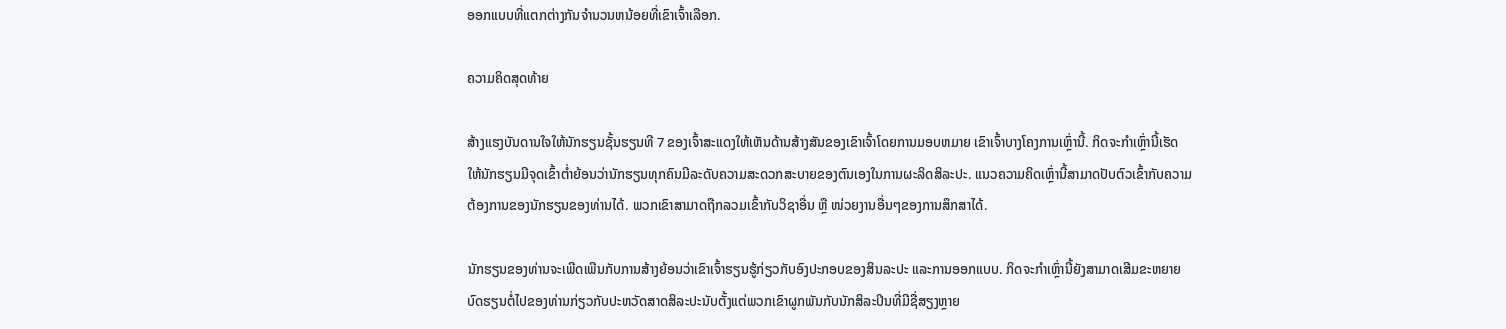ອອກແບບທີ່ແຕກຕ່າງກັນຈໍານວນຫນ້ອຍທີ່ເຂົາເຈົ້າເລືອກ.

ຄວາມຄິດສຸດທ້າຍ

ສ້າງແຮງບັນດານໃຈໃຫ້ນັກຮຽນຊັ້ນຮຽນທີ 7 ຂອງເຈົ້າສະແດງໃຫ້ເຫັນດ້ານສ້າງສັນຂອງເຂົາເຈົ້າໂດຍການມອບຫມາຍ ເຂົາເຈົ້າບາງໂຄງການເຫຼົ່ານີ້. ກິດຈະກໍາເຫຼົ່ານີ້ເຮັດໃຫ້ນັກຮຽນມີຈຸດເຂົ້າຕ່ຳຍ້ອນວ່ານັກຮຽນທຸກຄົນມີລະດັບຄວາມສະດວກສະບາຍຂອງຕົນເອງໃນການຜະລິດສິລະປະ. ແນວຄວາມຄິດເຫຼົ່ານີ້ສາມາດປັບຕົວເຂົ້າກັບຄວາມຕ້ອງການຂອງນັກຮຽນຂອງທ່ານໄດ້. ພວກເຂົາສາມາດຖືກລວມເຂົ້າກັບວິຊາອື່ນ ຫຼື ໜ່ວຍງານອື່ນໆຂອງການສຶກສາໄດ້.

ນັກຮຽນຂອງທ່ານຈະເພີດເພີນກັບການສ້າງຍ້ອນວ່າເຂົາເຈົ້າຮຽນຮູ້ກ່ຽວກັບອົງປະກອບຂອງສິນລະປະ ແລະການອອກແບບ. ກິດຈະກໍາເຫຼົ່ານີ້ຍັງສາມາດເສີມຂະຫຍາຍບົດຮຽນຕໍ່ໄປຂອງທ່ານກ່ຽວກັບປະຫວັດສາດສິລະປະນັບຕັ້ງແຕ່ພວກເຂົາຜູກພັນກັບນັກສິລະປິນທີ່ມີຊື່ສຽງຫຼາຍ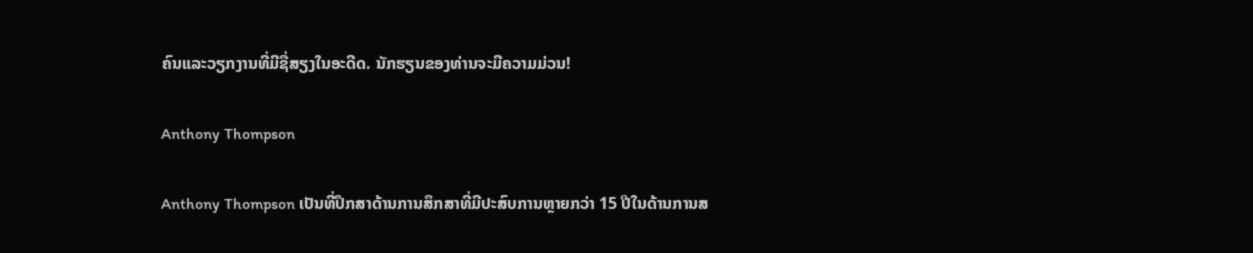ຄົນແລະວຽກງານທີ່ມີຊື່ສຽງໃນອະດີດ. ນັກຮຽນຂອງທ່ານຈະມີຄວາມມ່ວນ!

Anthony Thompson

Anthony Thompson ເປັນທີ່ປຶກສາດ້ານການສຶກສາທີ່ມີປະສົບການຫຼາຍກວ່າ 15 ປີໃນດ້ານການສ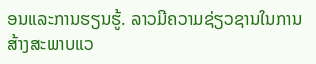ອນແລະການຮຽນຮູ້. ລາວມີຄວາມຊ່ຽວຊານໃນການສ້າງສະພາບແວ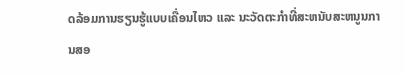ດລ້ອມການຮຽນຮູ້ແບບເຄື່ອນໄຫວ ແລະ ນະວັດຕະກໍາທີ່ສະຫນັບສະຫນູນການສອ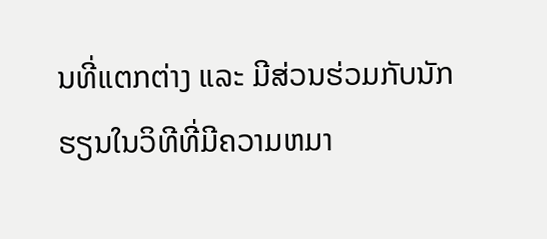ນທີ່ແຕກຕ່າງ ແລະ ມີສ່ວນຮ່ວມກັບນັກຮຽນໃນວິທີທີ່ມີຄວາມຫມາ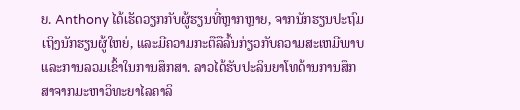ຍ. Anthony ໄດ້ເຮັດວຽກກັບຜູ້ຮຽນທີ່ຫຼາກຫຼາຍ, ຈາກນັກຮຽນປະຖົມເຖິງນັກຮຽນຜູ້ໃຫຍ່, ແລະມີຄວາມກະຕືລືລົ້ນກ່ຽວກັບຄວາມສະເຫມີພາບແລະການລວມເຂົ້າໃນການສຶກສາ. ລາວໄດ້ຮັບປະລິນຍາໂທດ້ານການສຶກສາຈາກມະຫາວິທະຍາໄລຄາລິ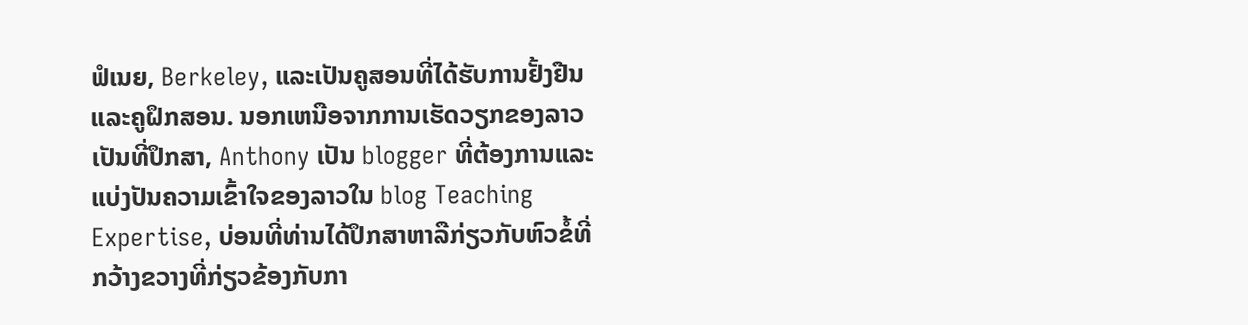ຟໍເນຍ, Berkeley, ແລະເປັນຄູສອນທີ່ໄດ້ຮັບການຢັ້ງຢືນແລະຄູຝຶກສອນ. ນອກເຫນືອຈາກການເຮັດວຽກຂອງລາວເປັນທີ່ປຶກສາ, Anthony ເປັນ blogger ທີ່ຕ້ອງການແລະແບ່ງປັນຄວາມເຂົ້າໃຈຂອງລາວໃນ blog Teaching Expertise, ບ່ອນທີ່ທ່ານໄດ້ປຶກສາຫາລືກ່ຽວກັບຫົວຂໍ້ທີ່ກວ້າງຂວາງທີ່ກ່ຽວຂ້ອງກັບກາ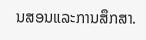ນສອນແລະການສຶກສາ.